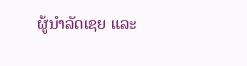ຜູ້ນຳລັດເຊຍ ແລະ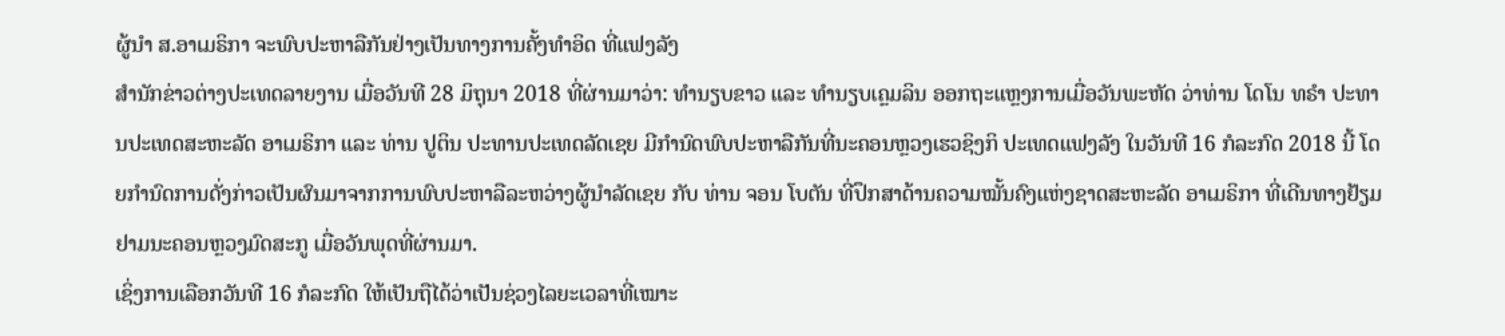ຜູ້ນຳ ສ.ອາເມຣິກາ ຈະພົບປະຫາລືກັນຢ່າງເປັນທາງການຄັ້ງທຳອິດ ທີ່ແຟງລັງ
ສຳນັກຂ່າວຕ່າງປະເທດລາຍງານ ເມື່ອວັນທີ 28 ມິຖຸນາ 2018 ທີ່ຜ່ານມາວ່າ: ທຳນຽບຂາວ ແລະ ທຳນຽບເຄຼມລິນ ອອກຖະແຫຼງການເມື່ອວັນພະຫັດ ວ່າທ່ານ ໂດໂນ ທຣຳ ປະທານປະເທດສະຫະລັດ ອາເມຣິກາ ແລະ ທ່ານ ປູຕິນ ປະທານປະເທດລັດເຊຍ ມີກຳນົດພົບປະຫາລືກັນທີ່ນະຄອນຫຼວງເຮວຊິງກິ ປະເທດແຟງລັງ ໃນວັນທີ 16 ກໍລະກົດ 2018 ນີ້ ໂດຍກຳນົດການດັ່ງກ່າວເປັນຜົນມາຈາກການພົບປະຫາລືລະຫວ່າງຜູ້ນຳລັດເຊຍ ກັບ ທ່ານ ຈອນ ໂບຕັນ ທີ່ປຶກສາດ້ານຄວາມໝັ້ນຄົງແຫ່ງຊາດສະຫະລັດ ອາເມຣິກາ ທີ່ເດີນທາງຢ້ຽມຢາມນະຄອນຫຼວງມົດສະກູ ເມື່ອວັນພຸດທີ່ຜ່ານມາ.
ເຊິ່ງການເລືອກວັນທີ 16 ກໍລະກົດ ໃຫ້ເປັນຖືໄດ້ວ່າເປັນຊ່ວງໄລຍະເວລາທີ່ເໝາະ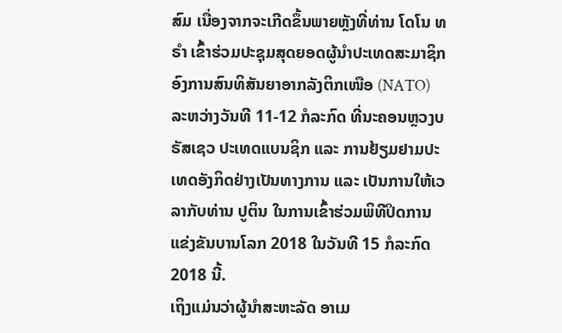ສົມ ເນື່ອງຈາກຈະເກີດຂຶ້ນພາຍຫຼັງທີ່ທ່ານ ໂດໂນ ທຣຳ ເຂົ້າຮ່ວມປະຊຸມສຸດຍອດຜູ້ນຳປະເທດສະມາຊິກອົງການສົນທິສັນຍາອາກລັງຕິກເໜືອ (NATO) ລະຫວ່າງວັນທີ 11-12 ກໍລະກົດ ທີ່ນະຄອນຫຼວງບຣັສເຊວ ປະເທດແບນຊິກ ແລະ ການຢ້ຽມຢາມປະເທດອັງກິດຢ່າງເປັນທາງການ ແລະ ເປັນການໃຫ້ເວລາກັບທ່ານ ປູຕິນ ໃນການເຂົ້າຮ່ວມພິທີປິດການແຂ່ງຂັນບານໂລກ 2018 ໃນວັນທີ 15 ກໍລະກົດ 2018 ນີ້.
ເຖິງແມ່ນວ່າຜູ້ນຳສະຫະລັດ ອາເມ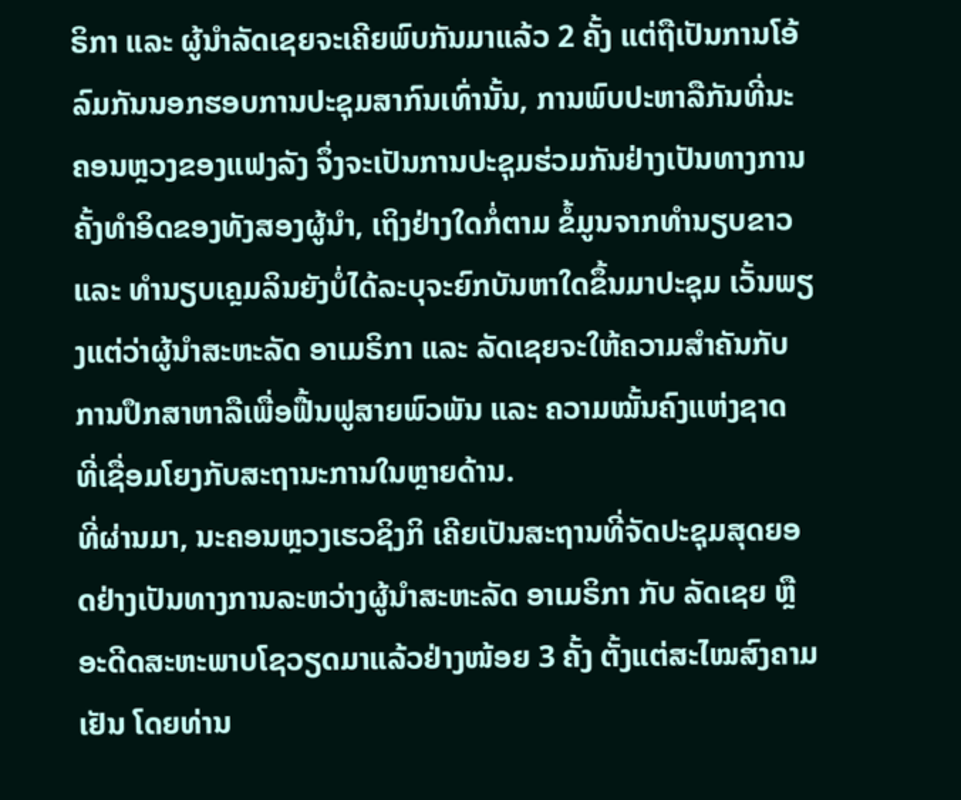ຣິກາ ແລະ ຜູ້ນຳລັດເຊຍຈະເຄີຍພົບກັນມາແລ້ວ 2 ຄັ້ງ ແຕ່ຖືເປັນການໂອ້ລົມກັນນອກຮອບການປະຊຸມສາກົນເທົ່ານັ້ນ, ການພົບປະຫາລືກັນທີ່ນະຄອນຫຼວງຂອງແຟງລັງ ຈຶ່ງຈະເປັນການປະຊຸມຮ່ວມກັນຢ່າງເປັນທາງການຄັ້ງທຳອິດຂອງທັງສອງຜູ້ນຳ, ເຖິງຢ່າງໃດກໍ່ຕາມ ຂໍ້ມູນຈາກທຳນຽບຂາວ ແລະ ທຳນຽບເຄຼມລິນຍັງບໍ່ໄດ້ລະບຸຈະຍົກບັນຫາໃດຂຶ້ນມາປະຊຸມ ເວັ້ນພຽງແຕ່ວ່າຜູ້ນຳສະຫະລັດ ອາເມຣິກາ ແລະ ລັດເຊຍຈະໃຫ້ຄວາມສຳຄັນກັບການປຶກສາຫາລືເພື່ອຟື້ນຟູສາຍພົວພັນ ແລະ ຄວາມໝັ້ນຄົງແຫ່ງຊາດ ທີ່ເຊື່ອມໂຍງກັບສະຖານະການໃນຫຼາຍດ້ານ.
ທີ່ຜ່ານມາ, ນະຄອນຫຼວງເຮວຊິງກິ ເຄີຍເປັນສະຖານທີ່ຈັດປະຊຸມສຸດຍອດຢ່າງເປັນທາງການລະຫວ່າງຜູ້ນຳສະຫະລັດ ອາເມຣິກາ ກັບ ລັດເຊຍ ຫຼື ອະດີດສະຫະພາບໂຊວຽດມາແລ້ວຢ່າງໜ້ອຍ 3 ຄັ້ງ ຕັ້ງແຕ່ສະໄໝສົງຄາມເຢັນ ໂດຍທ່ານ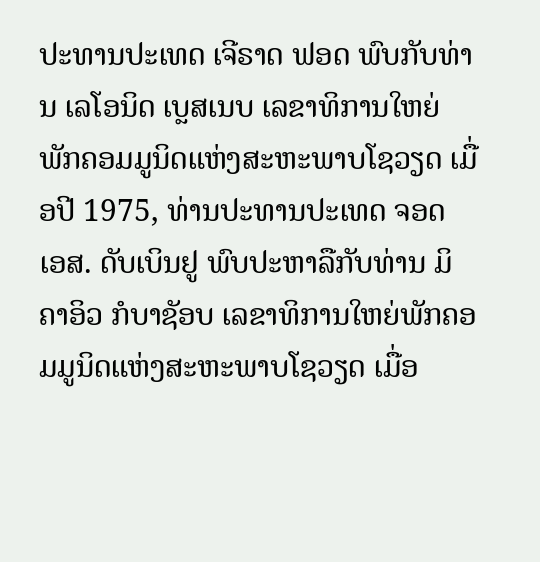ປະທານປະເທດ ເຈີຣາດ ຟອດ ພົບກັບທ່ານ ເລໂອນິດ ເບຼສເນບ ເລຂາທິການໃຫຍ່ພັກຄອມມູນິດແຫ່ງສະຫະພາບໂຊວຽດ ເມື່ອປີ 1975, ທ່ານປະທານປະເທດ ຈອດ ເອສ. ດັບເບິນຢູ ພົບປະຫາລືກັບທ່ານ ມິຄາອິວ ກໍບາຊັອບ ເລຂາທິການໃຫຍ່ພັກຄອມມູນິດແຫ່ງສະຫະພາບໂຊວຽດ ເມື່ອ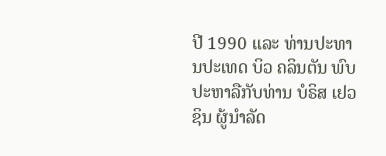ປີ 1990 ແລະ ທ່ານປະທານປະເທດ ບິວ ຄລິນຕັນ ພົບປະຫາລືກັບທ່ານ ບໍຣິສ ເຢວຊິນ ຜູ້ນຳລັດ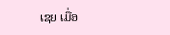ເຊຍ ເມື່ອ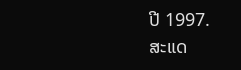ປີ 1997.
ສະແດ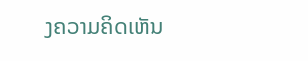ງຄວາມຄິດເຫັນ